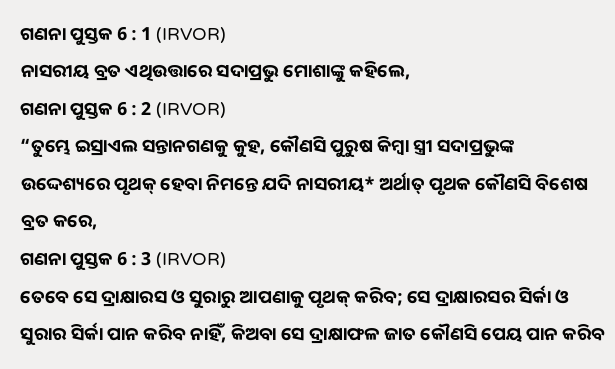ଗଣନା ପୁସ୍ତକ 6 : 1 (IRVOR)
ନାସରୀୟ ବ୍ରତ ଏଥିଉତ୍ତାରେ ସଦାପ୍ରଭୁ ମୋଶାଙ୍କୁ କହିଲେ,
ଗଣନା ପୁସ୍ତକ 6 : 2 (IRVOR)
“ତୁମ୍ଭେ ଇସ୍ରାଏଲ ସନ୍ତାନଗଣକୁ କୁହ, କୌଣସି ପୁରୁଷ କିମ୍ବା ସ୍ତ୍ରୀ ସଦାପ୍ରଭୁଙ୍କ ଉଦ୍ଦେଶ୍ୟରେ ପୃଥକ୍ ହେବା ନିମନ୍ତେ ଯଦି ନାସରୀୟ* ଅର୍ଥାତ୍ ପୃଥକ କୌଣସି ବିଶେଷ ବ୍ରତ କରେ,
ଗଣନା ପୁସ୍ତକ 6 : 3 (IRVOR)
ତେବେ ସେ ଦ୍ରାକ୍ଷାରସ ଓ ସୁରାରୁ ଆପଣାକୁ ପୃଥକ୍ କରିବ; ସେ ଦ୍ରାକ୍ଷାରସର ସିର୍କା ଓ ସୁରାର ସିର୍କା ପାନ କରିବ ନାହିଁ, କିଅବା ସେ ଦ୍ରାକ୍ଷାଫଳ ଜାତ କୌଣସି ପେୟ ପାନ କରିବ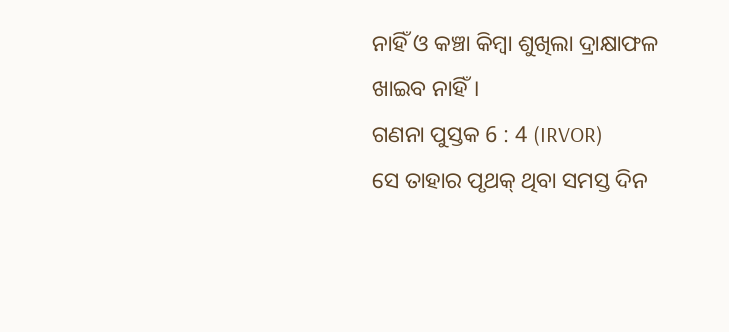ନାହିଁ ଓ କଞ୍ଚା କିମ୍ବା ଶୁଖିଲା ଦ୍ରାକ୍ଷାଫଳ ଖାଇବ ନାହିଁ।
ଗଣନା ପୁସ୍ତକ 6 : 4 (IRVOR)
ସେ ତାହାର ପୃଥକ୍ ଥିବା ସମସ୍ତ ଦିନ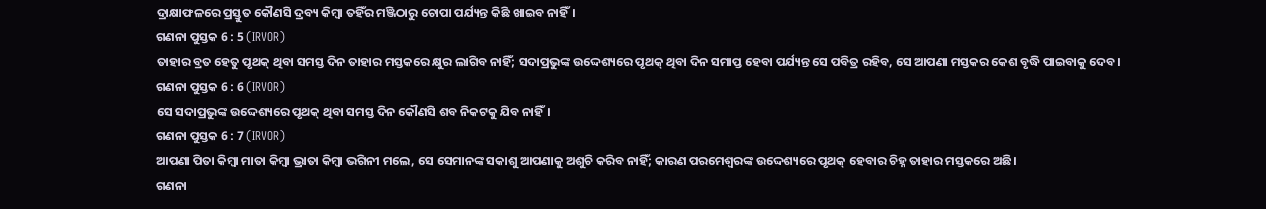ଦ୍ରାକ୍ଷାଫଳରେ ପ୍ରସ୍ତୁତ କୌଣସି ଦ୍ରବ୍ୟ କିମ୍ବା ତହିଁର ମଞ୍ଜିଠାରୁ ଚୋପା ପର୍ଯ୍ୟନ୍ତ କିଛି ଖାଇବ ନାହିଁ।
ଗଣନା ପୁସ୍ତକ 6 : 5 (IRVOR)
ତାହାର ବ୍ରତ ହେତୁ ପୃଥକ୍ ଥିବା ସମସ୍ତ ଦିନ ତାହାର ମସ୍ତକରେ କ୍ଷୁର ଲାଗିବ ନାହିଁ; ସଦାପ୍ରଭୁଙ୍କ ଉଦ୍ଦେଶ୍ୟରେ ପୃଥକ୍ ଥିବା ଦିନ ସମାପ୍ତ ହେବା ପର୍ଯ୍ୟନ୍ତ ସେ ପବିତ୍ର ରହିବ, ସେ ଆପଣା ମସ୍ତକର କେଶ ବୃଦ୍ଧି ପାଇବାକୁ ଦେବ।
ଗଣନା ପୁସ୍ତକ 6 : 6 (IRVOR)
ସେ ସଦାପ୍ରଭୁଙ୍କ ଉଦ୍ଦେଶ୍ୟରେ ପୃଥକ୍ ଥିବା ସମସ୍ତ ଦିନ କୌଣସି ଶବ ନିକଟକୁ ଯିବ ନାହିଁ।
ଗଣନା ପୁସ୍ତକ 6 : 7 (IRVOR)
ଆପଣା ପିତା କିମ୍ବା ମାତା କିମ୍ବା ଭ୍ରାତା କିମ୍ବା ଭଗିନୀ ମଲେ, ସେ ସେମାନଙ୍କ ସକାଶୁ ଆପଣାକୁ ଅଶୁଚି କରିବ ନାହିଁ; କାରଣ ପରମେଶ୍ୱରଙ୍କ ଉଦ୍ଦେଶ୍ୟରେ ପୃଥକ୍ ହେବାର ଚିହ୍ନ ତାହାର ମସ୍ତକରେ ଅଛି।
ଗଣନା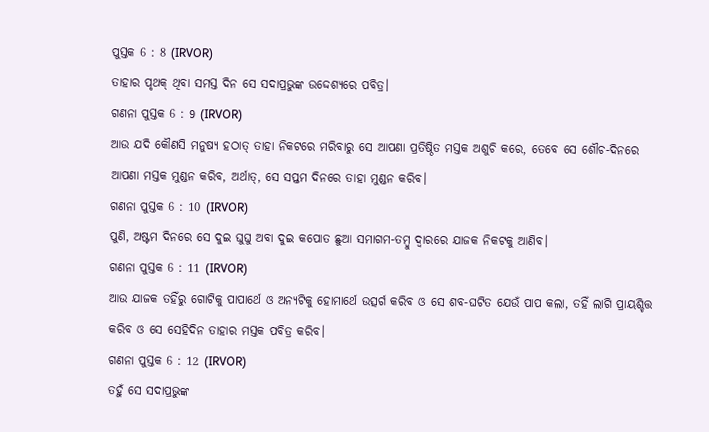ପୁସ୍ତକ 6 : 8 (IRVOR)
ତାହାର ପୃଥକ୍ ଥିବା ସମସ୍ତ ଦିନ ସେ ସଦାପ୍ରଭୁଙ୍କ ଉଦ୍ଦେଶ୍ୟରେ ପବିତ୍ର।
ଗଣନା ପୁସ୍ତକ 6 : 9 (IRVOR)
ଆଉ ଯଦି କୌଣସି ମନୁଷ୍ୟ ହଠାତ୍ ତାହା ନିକଟରେ ମରିବାରୁ ସେ ଆପଣା ପ୍ରତିଷ୍ଠିତ ମସ୍ତକ ଅଶୁଚି କରେ, ତେବେ ସେ ଶୌଚ-ଦିନରେ ଆପଣା ମସ୍ତକ ମୁଣ୍ଡନ କରିବ, ଅର୍ଥାତ୍, ସେ ସପ୍ତମ ଦିନରେ ତାହା ମୁଣ୍ଡନ କରିବ।
ଗଣନା ପୁସ୍ତକ 6 : 10 (IRVOR)
ପୁଣି, ଅଷ୍ଟମ ଦିନରେ ସେ ଦୁଇ ଘୁଘୁ ଅବା ଦୁଇ କପୋତ ଛୁଆ ସମାଗମ-ତମ୍ବୁ ଦ୍ୱାରରେ ଯାଜକ ନିକଟକୁ ଆଣିବ।
ଗଣନା ପୁସ୍ତକ 6 : 11 (IRVOR)
ଆଉ ଯାଜକ ତହିଁରୁ ଗୋଟିକୁ ପାପାର୍ଥେ ଓ ଅନ୍ୟଟିକୁ ହୋମାର୍ଥେ ଉତ୍ସର୍ଗ କରିବ ଓ ସେ ଶବ-ଘଟିତ ଯେଉଁ ପାପ କଲା, ତହିଁ ଲାଗି ପ୍ରାୟଶ୍ଚିତ୍ତ କରିବ ଓ ସେ ସେହିଦିନ ତାହାର ମସ୍ତକ ପବିତ୍ର କରିବ।
ଗଣନା ପୁସ୍ତକ 6 : 12 (IRVOR)
ତହୁଁ ସେ ସଦାପ୍ରଭୁଙ୍କ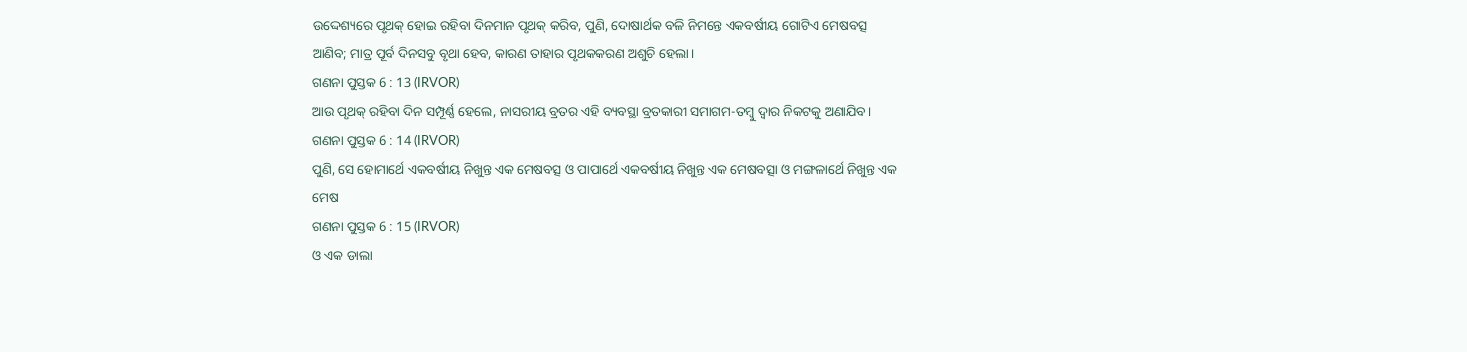ଉଦ୍ଦେଶ୍ୟରେ ପୃଥକ୍ ହୋଇ ରହିବା ଦିନମାନ ପୃଥକ୍ କରିବ, ପୁଣି, ଦୋଷାର୍ଥକ ବଳି ନିମନ୍ତେ ଏକବର୍ଷୀୟ ଗୋଟିଏ ମେଷବତ୍ସ ଆଣିବ; ମାତ୍ର ପୂର୍ବ ଦିନସବୁ ବୃଥା ହେବ, କାରଣ ତାହାର ପୃଥକକରଣ ଅଶୁଚି ହେଲା।
ଗଣନା ପୁସ୍ତକ 6 : 13 (IRVOR)
ଆଉ ପୃଥକ୍ ରହିବା ଦିନ ସମ୍ପୂର୍ଣ୍ଣ ହେଲେ, ନାସରୀୟ ବ୍ରତର ଏହି ବ୍ୟବସ୍ଥା ବ୍ରତକାରୀ ସମାଗମ-ତମ୍ବୁ ଦ୍ୱାର ନିକଟକୁ ଅଣାଯିବ।
ଗଣନା ପୁସ୍ତକ 6 : 14 (IRVOR)
ପୁଣି, ସେ ହୋମାର୍ଥେ ଏକବର୍ଷୀୟ ନିଖୁନ୍ତ ଏକ ମେଷବତ୍ସ ଓ ପାପାର୍ଥେ ଏକବର୍ଷୀୟ ନିଖୁନ୍ତ ଏକ ମେଷବତ୍ସା ଓ ମଙ୍ଗଳାର୍ଥେ ନିଖୁନ୍ତ ଏକ ମେଷ
ଗଣନା ପୁସ୍ତକ 6 : 15 (IRVOR)
ଓ ଏକ ଡାଲା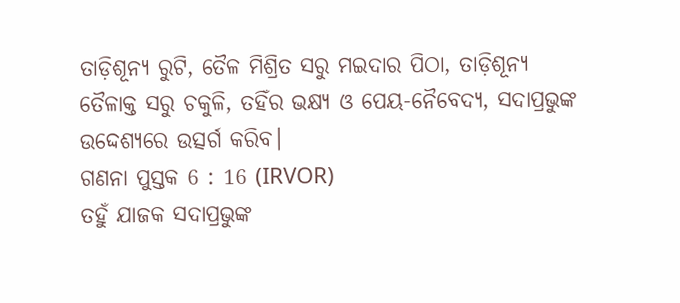ତାଡ଼ିଶୂନ୍ୟ ରୁଟି, ତୈଳ ମିଶ୍ରିତ ସରୁ ମଇଦାର ପିଠା, ତାଡ଼ିଶୂନ୍ୟ ତୈଳାକ୍ତ ସରୁ ଚକୁଳି, ତହିଁର ଭକ୍ଷ୍ୟ ଓ ପେୟ-ନୈବେଦ୍ୟ, ସଦାପ୍ରଭୁଙ୍କ ଉଦ୍ଦେଶ୍ୟରେ ଉତ୍ସର୍ଗ କରିବ।
ଗଣନା ପୁସ୍ତକ 6 : 16 (IRVOR)
ତହୁଁ ଯାଜକ ସଦାପ୍ରଭୁଙ୍କ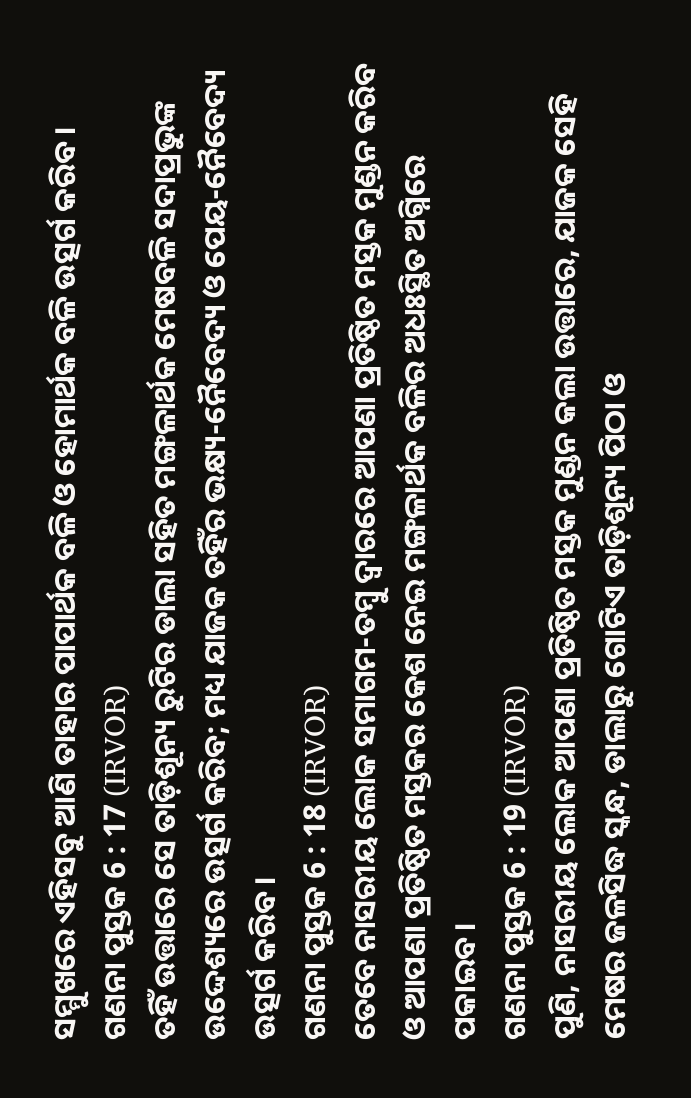ସମ୍ମୁଖରେ ଏହିସବୁ ଆଣି ତାହାର ପାପାର୍ଥକ ବଳି ଓ ହୋମାର୍ଥକ ବଳି ଉତ୍ସର୍ଗ କରିବ।
ଗଣନା ପୁସ୍ତକ 6 : 17 (IRVOR)
ତହିଁ ଉତ୍ତାରେ ସେ ତାଡ଼ିଶୂନ୍ୟ ରୁଟିର ଡାଲା ସହିତ ମଙ୍ଗଳାର୍ଥକ ମେଷବଳି ସଦାପ୍ରଭୁଙ୍କ ଉଦ୍ଦେଶ୍ୟରେ ଉତ୍ସର୍ଗ କରିବ; ମଧ୍ୟ ଯାଜକ ତହିଁର ଭକ୍ଷ୍ୟ-ନୈବେଦ୍ୟ ଓ ପେୟ-ନୈବେଦ୍ୟ ଉତ୍ସର୍ଗ କରିବ।
ଗଣନା ପୁସ୍ତକ 6 : 18 (IRVOR)
ତେବେ ନାସରୀୟ ଲୋକ ସମାଗମ-ତମ୍ବୁ ଦ୍ୱାରରେ ଆପଣା ପ୍ରତିଷ୍ଠିତ ମସ୍ତକ ମୁଣ୍ଡନ କରିବ ଓ ଆପଣା ପ୍ରତିଷ୍ଠିତ ମସ୍ତକର କେଶ ନେଇ ମଙ୍ଗଳାର୍ଥକ ବଳିର ଅଧଃସ୍ଥିତ ଅଗ୍ନିରେ ପକାଇବ।
ଗଣନା ପୁସ୍ତକ 6 : 19 (IRVOR)
ପୁଣି, ନାସରୀୟ ଲୋକ ଆପଣା ପ୍ରତିଷ୍ଠିତ ମସ୍ତକ ମୁଣ୍ଡନ କଲା ଉତ୍ତାରେ, ଯାଜକ ସେହି ମେଷର ଜଳସିଦ୍ଧ ସ୍କନ୍ଧ, ଡାଲାରୁ ଗୋଟିଏ ତାଡ଼ିଶୂନ୍ୟ ପିଠା ଓ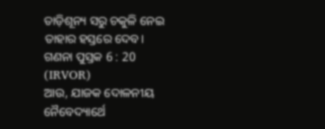ତାଡ଼ିଶୂନ୍ୟ ସରୁ ଚକୁଳି ନେଇ ତାହାର ହସ୍ତରେ ଦେବ।
ଗଣନା ପୁସ୍ତକ 6 : 20 (IRVOR)
ଆଉ, ଯାଜକ ଦୋଳନୀୟ ନୈବେଦ୍ୟାର୍ଥେ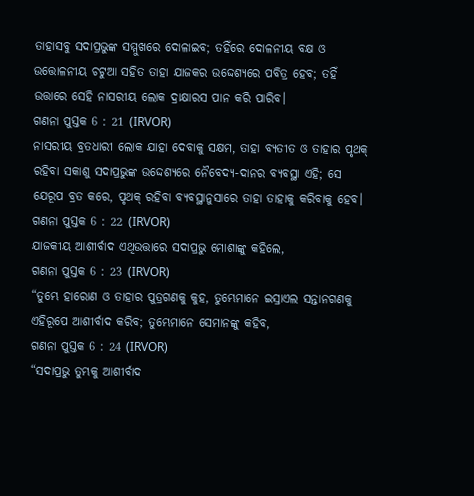ତାହାସବୁ ସଦାପ୍ରଭୁଙ୍କ ସମ୍ମୁଖରେ ଦୋଳାଇବ; ତହିଁରେ ଦୋଳନୀୟ ବକ୍ଷ ଓ ଉତ୍ତୋଳନୀୟ ଚଟୁଆ ସହିତ ତାହା ଯାଜକର ଉଦ୍ଦେଶ୍ୟରେ ପବିତ୍ର ହେବ; ତହିଁ ଉତ୍ତାରେ ସେହି ନାସରୀୟ ଲୋକ ଦ୍ରାକ୍ଷାରସ ପାନ କରି ପାରିବ।
ଗଣନା ପୁସ୍ତକ 6 : 21 (IRVOR)
ନାସରୀୟ ବ୍ରତଧାରୀ ଲୋକ ଯାହା ଦେବାକୁ ସକ୍ଷମ, ତାହା ବ୍ୟତୀତ ଓ ତାହାର ପୃଥକ୍ ରହିବା ସକାଶୁ ସଦାପ୍ରଭୁଙ୍କ ଉଦ୍ଦେଶ୍ୟରେ ନୈବେଦ୍ୟ-ଦାନର ବ୍ୟବସ୍ଥା ଏହି; ସେ ଯେରୂପ ବ୍ରତ କରେ, ପୃଥକ୍ ରହିବା ବ୍ୟବସ୍ଥାନୁସାରେ ତାହା ତାହାକୁ କରିବାକୁ ହେବ।
ଗଣନା ପୁସ୍ତକ 6 : 22 (IRVOR)
ଯାଜକୀୟ ଆଶୀର୍ବାଦ ଏଥିଉତ୍ତାରେ ସଦାପ୍ରଭୁ ମୋଶାଙ୍କୁ କହିଲେ,
ଗଣନା ପୁସ୍ତକ 6 : 23 (IRVOR)
“ତୁମ୍ଭେ ହାରୋଣ ଓ ତାହାର ପୁତ୍ରଗଣକୁ କୁହ, ତୁମ୍ଭେମାନେ ଇସ୍ରାଏଲ ସନ୍ତାନଗଣକୁ ଏହିରୂପେ ଆଶୀର୍ବାଦ କରିବ; ତୁମ୍ଭେମାନେ ସେମାନଙ୍କୁ କହିବ,
ଗଣନା ପୁସ୍ତକ 6 : 24 (IRVOR)
“ସଦାପ୍ରଭୁ ତୁମ୍ଭକୁ ଆଶୀର୍ବାଦ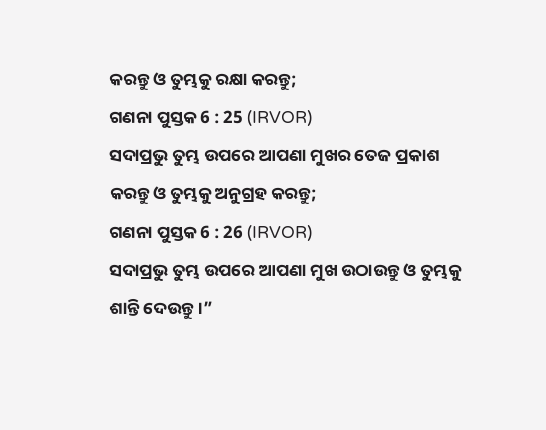କରନ୍ତୁ ଓ ତୁମ୍ଭକୁ ରକ୍ଷା କରନ୍ତୁ;
ଗଣନା ପୁସ୍ତକ 6 : 25 (IRVOR)
ସଦାପ୍ରଭୁ ତୁମ୍ଭ ଉପରେ ଆପଣା ମୁଖର ତେଜ ପ୍ରକାଶ କରନ୍ତୁ ଓ ତୁମ୍ଭକୁ ଅନୁଗ୍ରହ କରନ୍ତୁ;
ଗଣନା ପୁସ୍ତକ 6 : 26 (IRVOR)
ସଦାପ୍ରଭୁ ତୁମ୍ଭ ଉପରେ ଆପଣା ମୁଖ ଉଠାଉନ୍ତୁ ଓ ତୁମ୍ଭକୁ ଶାନ୍ତି ଦେଉନ୍ତୁ।”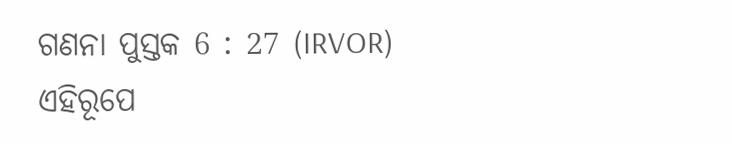ଗଣନା ପୁସ୍ତକ 6 : 27 (IRVOR)
ଏହିରୂପେ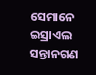ସେମାନେ ଇସ୍ରାଏଲ ସନ୍ତାନଗଣ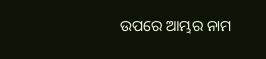ଉପରେ ଆମ୍ଭର ନାମ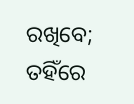ରଖିବେ; ତହିଁରେ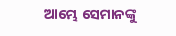ଆମ୍ଭେ ସେମାନଙ୍କୁ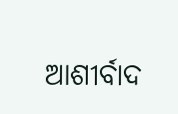ଆଶୀର୍ବାଦ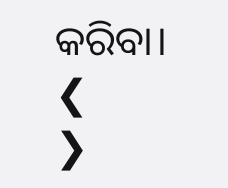କରିବା।
❮
❯